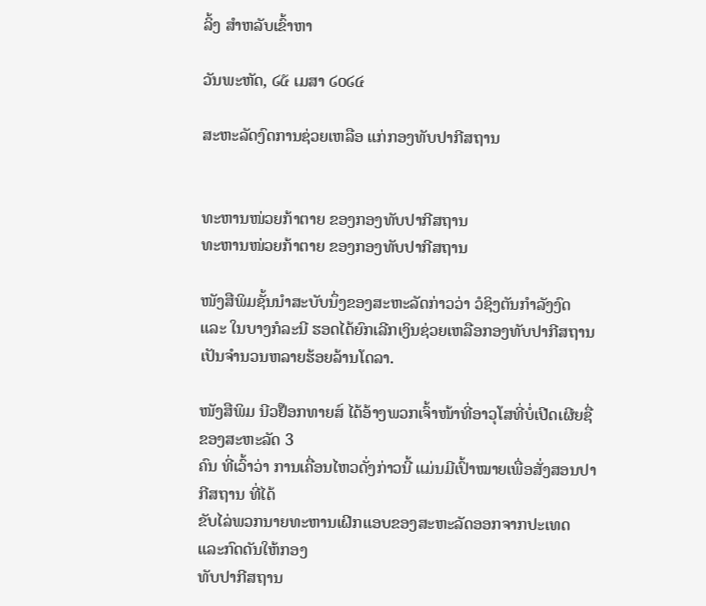ລິ້ງ ສຳຫລັບເຂົ້າຫາ

ວັນພະຫັດ, ໒໕ ເມສາ ໒໐໒໔

ສະຫະລັດງົດການຊ່ວຍເຫລືອ ແກ່ກອງທັບປາກີສຖານ


ທະຫານໜ່ວຍກ້າຕາຍ ຂອງກອງທັບປາກີສຖານ
ທະຫານໜ່ວຍກ້າຕາຍ ຂອງກອງທັບປາກີສຖານ

ໜັງສືພິມຊັ້ນນໍາສະບັບນຶ່ງຂອງສະຫະລັດກ່າວວ່າ ວໍຊິງຕັນກໍາລັງງົດ ແລະ ໃນບາງກໍລະນີ ຮອດໄດ້ຍົກເລີກເງິນຊ່ວຍເຫລືອກອງທັບປາກີສຖານ ເປັນຈໍານວນຫລາຍຮ້ອຍລ້ານໂດລາ.

ໜັງສືພິມ ນີວຢ໊ອກທາຍສ໌ ໄດ້ອ້າງພວກເຈົ້າໜ້າທີ່ອາວຸໂສທີ່ບໍ່ເປີດເຜີຍຊື່ຂອງສະຫະລັດ 3
ຄົນ ທີ່ເວົ້າວ່າ ການເຄື່ອນໄຫວດັ່ງກ່າວນີ້ ແມ່ນມີເປົ້າໝາຍເພື່ອສັ່ງສອນປາກີສຖານ ທີ່ໄດ້
ຂັບໄລ່ພວກນາຍທະຫານເຝິກແອບຂອງສະຫະລັດອອກຈາກປະເທດ ແລະກົດດັນໃຫ້ກອງ
ທັບປາກີສຖານ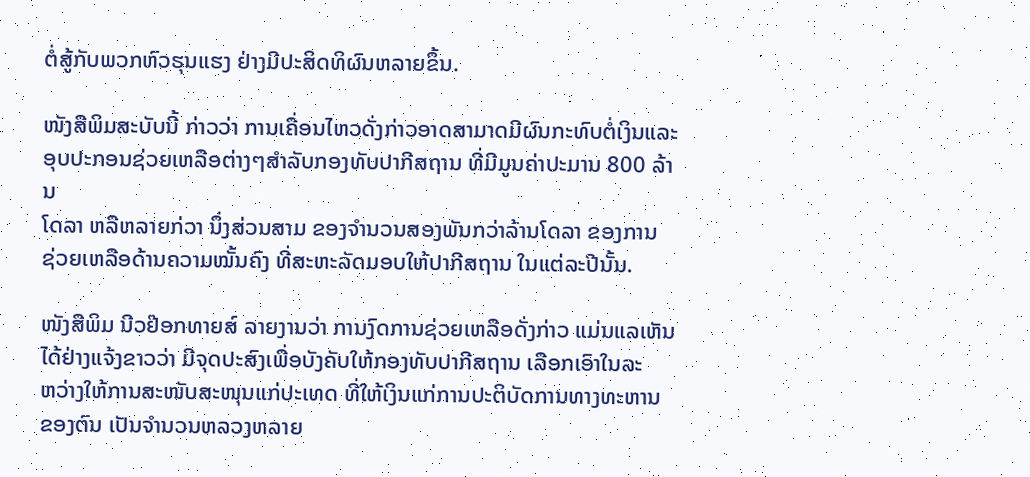ຕໍ່ສູ້ກັບພວກຫົວຮຸນແຮງ ຢ່າງມີປະສິດທິຜົນຫລາຍຂຶ້ນ.

ໜັງສືພິມສະບັບນີ້ ກ່າວວ່າ ການເຄື່ອນໄຫວດັ່ງກ່າວອາດສາມາດມີຜົນກະທົບຕໍ່ເງິນແລະ
ອຸບປະກອນຊ່ວຍເຫລືອຕ່າງໆສໍາລັບກອງທັບປາກີສຖານ ທີ່ມີມູນຄ່າປະມານ 800 ລ້ານ
ໂດລາ ຫລືຫລາຍກ່ວາ ນຶ່ງສ່ວນສາມ ຂອງຈໍານວນສອງພັນກວ່າລ້ານໂດລາ ຂອງການ
ຊ່ວຍເຫລືອດ້ານຄວາມໝັ້ນຄົງ ທີ່ສະຫະລັດມອບໃຫ້ປາກີສຖານ ໃນແຕ່ລະປີນັ້ນ.

ໜັງສືພິມ ນີວຢ໊ອກທາຍສ໌ ລາຍງານວ່າ ການງົດການຊ່ວຍເຫລືອດັ່ງກ່າວ ແມ່ນແລເຫັນ
ໄດ້ຢ່າງແຈ້ງຂາວວ່າ ມີຈຸດປະສົງເພື່ອບັງຄັບໃຫ້ກອງທັບປາກີສຖານ ເລືອກເອົາໃນລະ
ຫວ່າງໃຫ້ການສະໜັບສະໜຸນແກ່ປະເທດ ທີ່ໃຫ້ເງິນແກ່ການປະຕິບັດການທາງທະຫານ
ຂອງຕົນ ເປັນຈໍານວນຫລວງຫລາຍ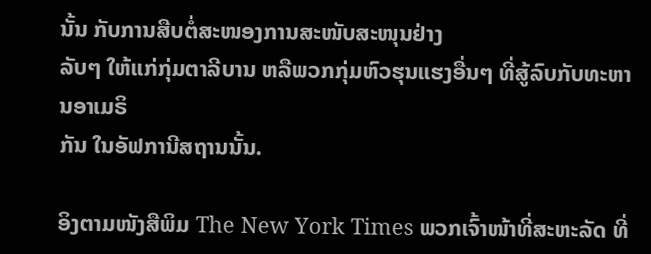ນັ້ນ ກັບການສືບຕໍ່ສະໜອງການສະໜັບສະໜຸນຢ່າງ
ລັບໆ ໃຫ້ແກ່ກຸ່ມຕາລີບານ ຫລືພວກກຸ່ມຫົວຮຸນແຮງອື່ນໆ ທີ່ສູ້ລົບກັບທະຫານອາເມຣິ
ກັນ ໃນອັຟການີສຖານນັ້ນ.

ອິງຕາມໜັງສືພິມ The New York Times ພວກເຈົ້າໜ້າທີ່ສະຫະລັດ ທີ່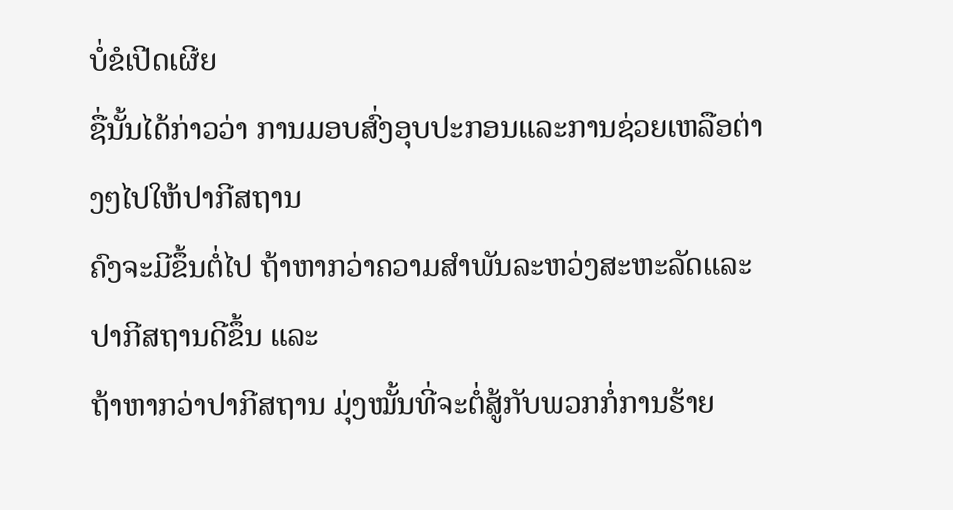ບໍ່ຂໍເປີດເຜີຍ
ຊື່ນັ້ນໄດ້ກ່າວວ່າ ການມອບສົ່ງອຸບປະກອນແລະການຊ່ວຍເຫລືອຕ່າງໆໄປໃຫ້ປາກີສຖານ
ຄົງຈະມີຂຶ້ນຕໍ່ໄປ ຖ້າຫາກວ່າຄວາມສໍາພັນລະຫວ່ງສະຫະລັດແລະປາກີສຖານດີຂຶ້ນ ແລະ
ຖ້າຫາກວ່າປາກີສຖານ ມຸ່ງໝັ້ນທີ່ຈະຕໍ່ສູ້ກັບພວກກໍ່ການຮ້າຍ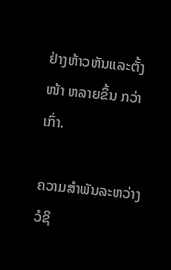ຢ່າງຫ້າວຫັນແລະຕັ້ງໜ້າ ຫລາຍຂຶ້ນ ກວ່າເກົ່າ.

ຄວາມສໍາພັນລະຫວ່າງວໍຊິ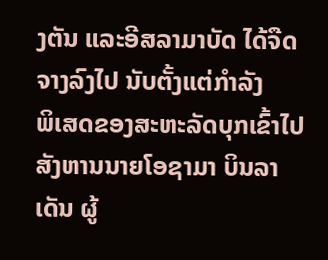ງຕັນ ແລະອີສລາມາບັດ ໄດ້ຈືດຈາງລົງໄປ ນັບຕັ້ງແຕ່ກໍາລັງ
ພິເສດຂອງສະຫະລັດບຸກເຂົ້າໄປສັງຫານນາຍໂອຊາມາ ບິນລາເດັນ ຜູ້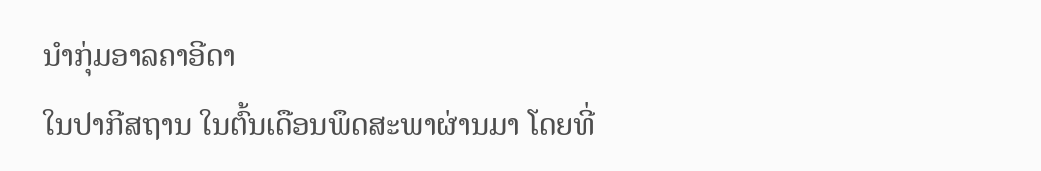ນໍາກຸ່ມອາລຄາອີດາ
ໃນປາກີສຖານ ໃນຕົ້ນເດືອນພຶດສະພາຜ່ານມາ ໂດຍທີ່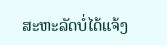ສະຫະລັດບໍ່ໄດ້ແຈ້ງ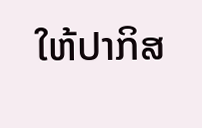ໃຫ້ປາກິສ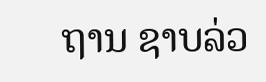ຖານ ຊາບລ່ວ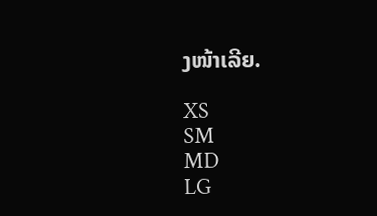ງໜ້າເລີຍ.

XS
SM
MD
LG